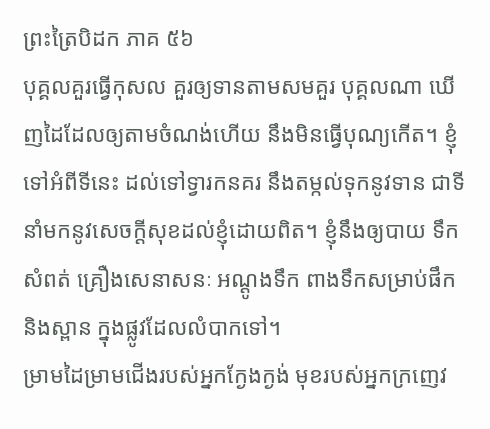ព្រះត្រៃបិដក ភាគ ៥៦
បុគ្គលគួរធ្វើកុសល គួរឲ្យទានតាមសមគួរ បុគ្គលណា ឃើញដៃដែលឲ្យតាមចំណង់ហើយ នឹងមិនធ្វើបុណ្យកើត។ ខ្ញុំទៅអំពីទីនេះ ដល់ទៅទ្វារកនគរ នឹងតម្កល់ទុកនូវទាន ជាទីនាំមកនូវសេចក្ដីសុខដល់ខ្ញុំដោយពិត។ ខ្ញុំនឹងឲ្យបាយ ទឹក សំពត់ គ្រឿងសេនាសនៈ អណ្ដូងទឹក ពាងទឹកសម្រាប់ផឹក និងស្ពាន ក្នុងផ្លូវដែលលំបាកទៅ។
ម្រាមដៃម្រាមជើងរបស់អ្នកក្ងែងក្ងង់ មុខរបស់អ្នកក្រញេវ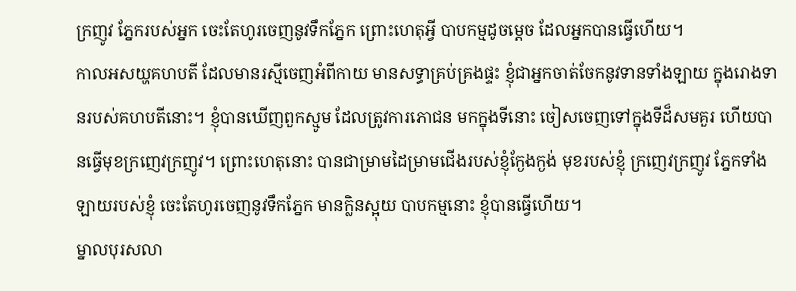ក្រញូវ ភ្នែករបស់អ្នក ចេះតែហូរចេញនូវទឹកភ្នែក ព្រោះហេតុអ្វី បាបកម្មដូចម្ដេច ដែលអ្នកបានធ្វើហើយ។
កាលអសយ្ហគហបតី ដែលមានរស្មីចេញអំពីកាយ មានសទ្ធាគ្រប់គ្រងផ្ទះ ខ្ញុំជាអ្នកចាត់ចែកនូវទានទាំងឡាយ ក្នុងរោងទានរបស់គហបតីនោះ។ ខ្ញុំបានឃើញពួកស្មូម ដែលត្រូវការភោជន មកក្នុងទីនោះ ចៀសចេញទៅក្នុងទីដ៏សមគួរ ហើយបានធ្វើមុខក្រញេវក្រញូវ។ ព្រោះហេតុនោះ បានជាម្រាមដៃម្រាមជើងរបស់ខ្ញុំក្ងែងក្ងង់ មុខរបស់ខ្ញុំ ក្រញេវក្រញូវ ភ្នែកទាំងឡាយរបស់ខ្ញុំ ចេះតែហូរចេញនូវទឹកភ្នែក មានក្លិនស្អុយ បាបកម្មនោះ ខ្ញុំបានធ្វើហើយ។
ម្នាលបុរសលា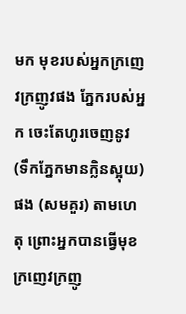មក មុខរបស់អ្នកក្រញេវក្រញូវផង ភ្នែករបស់អ្នក ចេះតែហូរចេញនូវ (ទឹកភ្នែកមានក្លិនស្អុយ) ផង (សមគួរ) តាមហេតុ ព្រោះអ្នកបានធ្វើមុខក្រញេវក្រញូ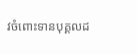វចំពោះទានបុគ្គលដ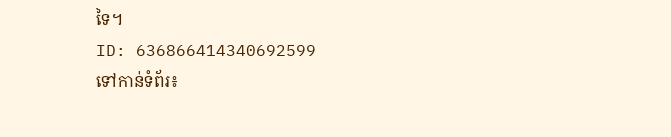ទៃ។
ID: 636866414340692599
ទៅកាន់ទំព័រ៖